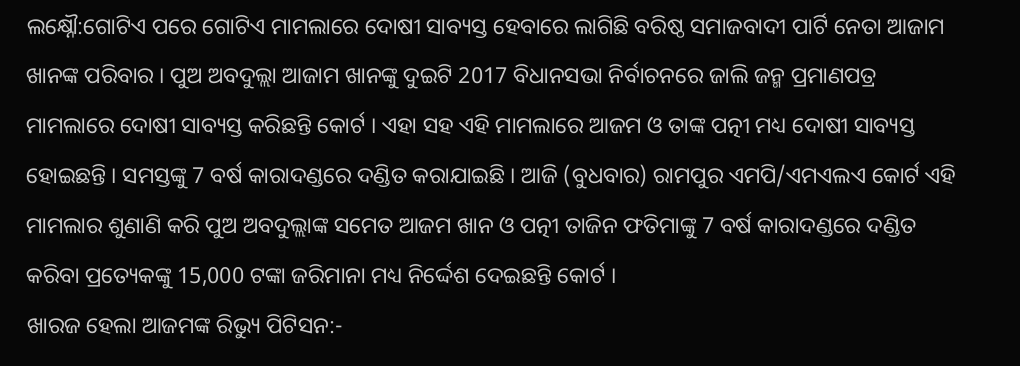ଲକ୍ଷ୍ନୌ:ଗୋଟିଏ ପରେ ଗୋଟିଏ ମାମଲାରେ ଦୋଷୀ ସାବ୍ୟସ୍ତ ହେବାରେ ଲାଗିଛି ବରିଷ୍ଠ ସମାଜବାଦୀ ପାର୍ଟି ନେତା ଆଜାମ ଖାନଙ୍କ ପରିବାର । ପୁଅ ଅବଦୁଲ୍ଲା ଆଜାମ ଖାନଙ୍କୁ ଦୁଇଟି 2017 ବିଧାନସଭା ନିର୍ବାଚନରେ ଜାଲି ଜନ୍ମ ପ୍ରମାଣପତ୍ର ମାମଲାରେ ଦୋଷୀ ସାବ୍ୟସ୍ତ କରିଛନ୍ତି କୋର୍ଟ । ଏହା ସହ ଏହି ମାମଲାରେ ଆଜମ ଓ ତାଙ୍କ ପତ୍ନୀ ମଧ୍ୟ ଦୋଷୀ ସାବ୍ୟସ୍ତ ହୋଇଛନ୍ତି । ସମସ୍ତଙ୍କୁ 7 ବର୍ଷ କାରାଦଣ୍ଡରେ ଦଣ୍ଡିତ କରାଯାଇଛି । ଆଜି (ବୁଧବାର) ରାମପୁର ଏମପି/ଏମଏଲଏ କୋର୍ଟ ଏହି ମାମଲାର ଶୁଣାଣି କରି ପୁଅ ଅବଦୁଲ୍ଲାଙ୍କ ସମେତ ଆଜମ ଖାନ ଓ ପତ୍ନୀ ତାଜିନ ଫତିମାଙ୍କୁ 7 ବର୍ଷ କାରାଦଣ୍ଡରେ ଦଣ୍ଡିତ କରିବା ପ୍ରତ୍ୟେକଙ୍କୁ 15,000 ଟଙ୍କା ଜରିମାନା ମଧ୍ୟ ନିର୍ଦ୍ଦେଶ ଦେଇଛନ୍ତି କୋର୍ଟ ।
ଖାରଜ ହେଲା ଆଜମଙ୍କ ରିଭ୍ୟୁ ପିଟିସନ:-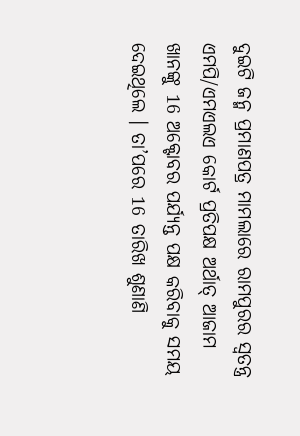ଦୁଇଟି ଜନ୍ମ ପ୍ରମାଣପତ୍ର ମାମଲାରେ ରାମପୁରର ସ୍ୱତନ୍ତ୍ର ଏମପି/ଏମଏଲଏ କୋର୍ଟ ପ୍ରତିପକ୍ଷ ଅର୍ଥାତ୍ ଆଜାମ ଖାନଙ୍କୁ 16 ଅକ୍ଟୋବର ପର୍ଯ୍ୟନ୍ତ ପକ୍ଷ କରିବାକୁ ସମୟ ଦେଇଥିଲେ । ତା’ପରେ 16 ତାରିଖ ଶୁଣାଣି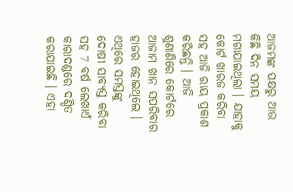ଆଜମଙ୍କ ପକ୍ଷରୁ ଆଉ କିଛି ଦିନ ସମୟ ମଗାଯାଇଥିଲା । ଯାହାକୁ କୋର୍ଟ ଖାରଜ କରିବା ସହ ଆଜି ରାୟ ପ୍ରକାଶ କରିଛନ୍ତି । ଆଜି ଶୁଣାଣିରେ କୋର୍ଟରେ ଆଜାମ ଖାନ ସପରିବାର ହାଜର ହୋଇଥିଲେ । ଏଥିରେ ସମସ୍ତଙ୍କୁ ଦୋଷୀ ସାବ୍ୟସ୍ତ କରିବା ସହ 7 ବର୍ଷ ଲେଖାଏଁ କାରାଦଣ୍ଡରେ ଦଣ୍ଡିତ କରାଯାଇଛି । ଏହା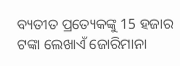ବ୍ୟତୀତ ପ୍ରତ୍ୟେକଙ୍କୁ 15 ହଜାର ଟଙ୍କା ଲେଖାଏଁ ଜୋରିମାନା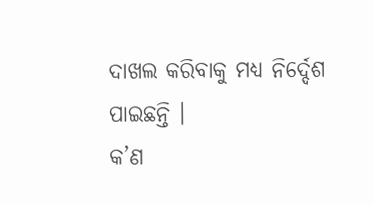ଦାଖଲ କରିବାକୁ ମଧ୍ୟ ନିର୍ଦ୍ଦେଶ ପାଇଛନ୍ତି ।
କ’ଣ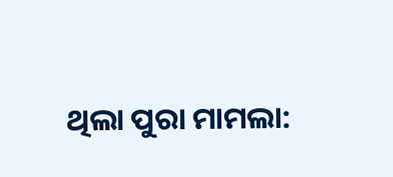ଥିଲା ପୁରା ମାମଲା: